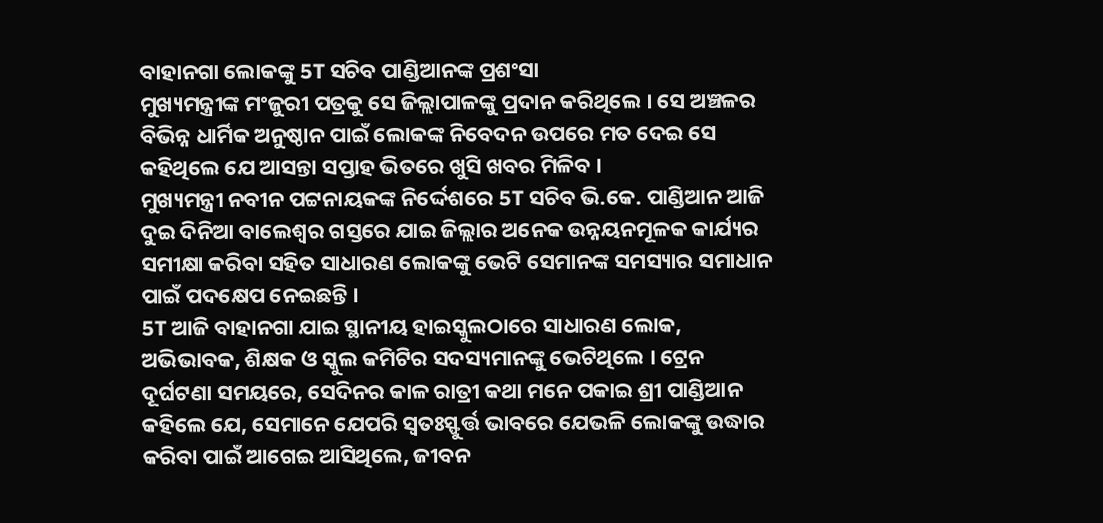ବାହାନଗା ଲୋକଙ୍କୁ 5T ସଚିବ ପାଣ୍ଡିଆନଙ୍କ ପ୍ରଶଂସା
ମୁଖ୍ୟମନ୍ତ୍ରୀଙ୍କ ମଂଜୁରୀ ପତ୍ରକୁ ସେ ଜିଲ୍ଲାପାଳଙ୍କୁ ପ୍ରଦାନ କରିଥିଲେ । ସେ ଅଞ୍ଚଳର ବିଭିନ୍ନ ଧାର୍ମିକ ଅନୁଷ୍ଠାନ ପାଇଁ ଲୋକଙ୍କ ନିବେଦନ ଉପରେ ମତ ଦେଇ ସେ କହିଥିଲେ ଯେ ଆସନ୍ତା ସପ୍ତାହ ଭିତରେ ଖୁସି ଖବର ମିଳିବ ।
ମୁଖ୍ୟମନ୍ତ୍ରୀ ନବୀନ ପଟ୍ଟନାୟକଙ୍କ ନିର୍ଦ୍ଦେଶରେ 5T ସଚିବ ଭି.କେ. ପାଣ୍ଡିଆନ ଆଜି ଦୁଇ ଦିନିଆ ବାଲେଶ୍ୱର ଗସ୍ତରେ ଯାଇ ଜିଲ୍ଲାର ଅନେକ ଉନ୍ନୟନମୂଳକ କାର୍ଯ୍ୟର ସମୀକ୍ଷା କରିବା ସହିତ ସାଧାରଣ ଲୋକଙ୍କୁ ଭେଟି ସେମାନଙ୍କ ସମସ୍ୟାର ସମାଧାନ ପାଇଁ ପଦକ୍ଷେପ ନେଇଛନ୍ତି ।
5T ଆଜି ବାହାନଗା ଯାଇ ସ୍ଥାନୀୟ ହାଇସ୍କୁଲଠାରେ ସାଧାରଣ ଲୋକ, ଅଭିଭାବକ, ଶିକ୍ଷକ ଓ ସ୍କୁଲ କମିଟିର ସଦସ୍ୟମାନଙ୍କୁ ଭେଟିଥିଲେ । ଟ୍ରେନ ଦୂର୍ଘଟଣା ସମୟରେ, ସେଦିନର କାଳ ରାତ୍ରୀ କଥା ମନେ ପକାଇ ଶ୍ରୀ ପାଣ୍ଡିଆନ କହିଲେ ଯେ, ସେମାନେ ଯେପରି ସ୍ୱତଃସ୍ଫୁର୍ତ୍ତ ଭାବରେ ଯେଭଳି ଲୋକଙ୍କୁ ଉଦ୍ଧାର କରିବା ପାଇଁ ଆଗେଇ ଆସିଥିଲେ, ଜୀବନ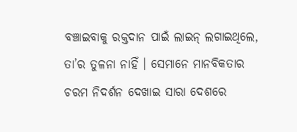ବଞ୍ଚାଇବାକୁ ରକ୍ତଦାନ ପାଇଁ ଲାଇନ୍ ଲଗାଇଥିଲେ, ତା’ର ତୁଳନା ନାହିଁ । ସେମାନେ ମାନବିକତାର ଚରମ ନିଦର୍ଶନ ଦେଖାଇ ସାରା ଦେଶରେ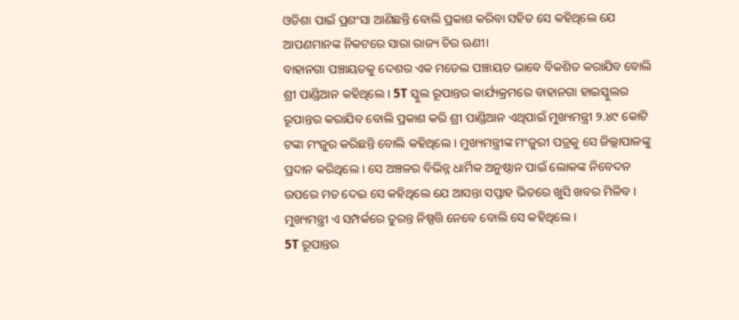ଓଡିଶା ପାଇଁ ପ୍ରଶଂସା ଆଣିଛନ୍ତି ବୋଲି ପ୍ରକାଶ କରିବା ସହିତ ସେ କହିଥିଲେ ଯେ ଆପଣମାନଙ୍କ ନିକଟରେ ସାରା ରାଜ୍ୟ ଚିର ଋଣୀ।
ବାହାନଗା ପଞ୍ଚାୟତକୁ ଦେଶର ଏକ ମଡେଲ ପଞ୍ଚାୟତ ଭାବେ ବିକଶିତ କରାଯିବ ବୋଲି ଶ୍ରୀ ପାଣ୍ଡିଆନ କହିଥିଲେ । 5T ସ୍କୁଲ ରୂପାନ୍ତର କାର୍ଯ୍ୟକ୍ରମରେ ବାହାନଗା ହାଇସ୍କୁଲର ରୂପାନ୍ତର କରାଯିବ ବୋଲି ପ୍ରକାଶ କରି ଶ୍ରୀ ପାଣ୍ଡିଆନ ଏଥିପାଇଁ ମୁଖ୍ୟମନ୍ତ୍ରୀ ୨.୪୯ କୋଟି ଟଙ୍କା ମଂଜୁର କରିଛନ୍ତି ବୋଲି କହିଥିଲେ । ମୁଖ୍ୟମନ୍ତ୍ରୀଙ୍କ ମଂଜୁରୀ ପତ୍ରକୁ ସେ ଜିଲ୍ଲାପାଳଙ୍କୁ ପ୍ରଦାନ କରିଥିଲେ । ସେ ଅଞ୍ଚଳର ବିଭିନ୍ନ ଧାର୍ମିକ ଅନୁଷ୍ଠାନ ପାଇଁ ଲୋକଙ୍କ ନିବେଦନ ଉପରେ ମତ ଦେଇ ସେ କହିଥିଲେ ଯେ ଆସନ୍ତା ସପ୍ତାହ ଭିତରେ ଖୁସି ଖବର ମିଳିବ । ମୁଖ୍ୟମନ୍ତ୍ରୀ ଏ ସମ୍ପର୍କରେ ତୁରନ୍ତ ନିଷ୍ପତ୍ତି ନେବେ ବୋଲି ସେ କହିଥିଲେ ।
5T ରୂପାନ୍ତର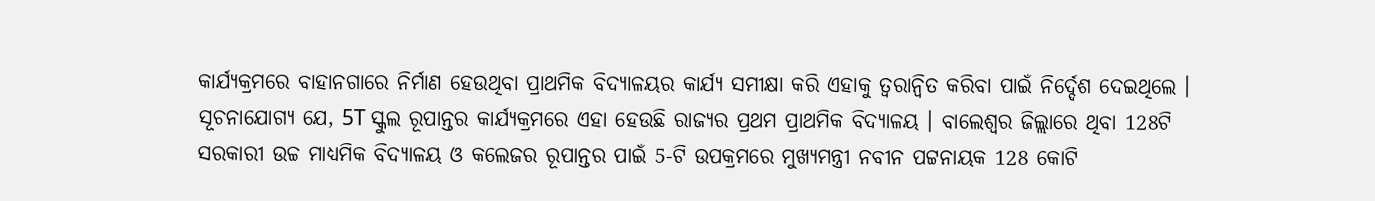କାର୍ଯ୍ୟକ୍ରମରେ ବାହାନଗାରେ ନିର୍ମାଣ ହେଉଥିବା ପ୍ରାଥମିକ ବିଦ୍ୟାଳୟର କାର୍ଯ୍ୟ ସମୀକ୍ଷା କରି ଏହାକୁ ତ୍ୱରାନ୍ୱିତ କରିବା ପାଇଁ ନିର୍ଦ୍ଦେଶ ଦେଇଥିଲେ । ସୂଚନାଯୋଗ୍ୟ ଯେ, 5T ସ୍କୁଲ ରୂପାନ୍ତର କାର୍ଯ୍ୟକ୍ରମରେ ଏହା ହେଉଛି ରାଜ୍ୟର ପ୍ରଥମ ପ୍ରାଥମିକ ବିଦ୍ୟାଳୟ । ବାଲେଶ୍ବର ଜିଲ୍ଲାରେ ଥିବା 128ଟି ସରକାରୀ ଉଚ୍ଚ ମାଧ୍ୟମିକ ବିଦ୍ୟାଳୟ ଓ କଲେଜର ରୂପାନ୍ତର ପାଇଁ 5-ଟି ଉପକ୍ରମରେ ମୁଖ୍ୟମନ୍ତ୍ରୀ ନବୀନ ପଟ୍ଟନାୟକ 128 କୋଟି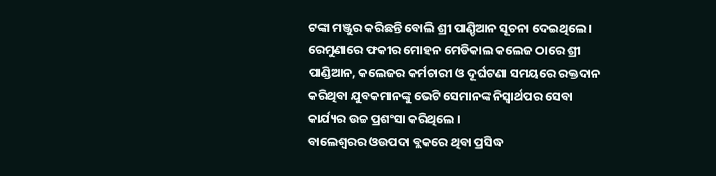ଟଙ୍କା ମଞ୍ଜୁର କରିଛନ୍ତି ବୋଲି ଶ୍ରୀ ପାଣ଼୍ଡିଆନ ସୂଚନା ଦେଇଥିଲେ ।
ରେମୁଣାରେ ଫକୀର ମୋହନ ମେଡିକାଲ କଲେଜ ଠାରେ ଶ୍ରୀ ପାଣ୍ଡିଆନ, କଲେଜର କର୍ମଚାରୀ ଓ ଦୂର୍ଘଟଣା ସମୟରେ ରକ୍ତଦାନ କରିଥିବା ଯୁବକମାନଙ୍କୁ ଭେଟି ସେମାନଙ୍କ ନିସ୍ୱାର୍ଥପର ସେବା କାର୍ଯ୍ୟର ଉଚ୍ଚ ପ୍ରଶଂସା କରିଥିଲେ ।
ବାଲେଶ୍ୱରର ଓଉପଦା ବ୍ଲକରେ ଥିବା ପ୍ରସିଦ୍ଧ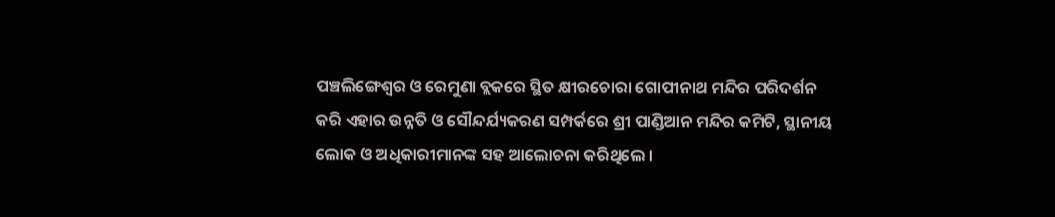ପଞ୍ଚଲିଙ୍ଗେଶ୍ୱର ଓ ରେମୁଣା ବ୍ଲକରେ ସ୍ଥିତ କ୍ଷୀରଚୋରା ଗୋପୀନାଥ ମନ୍ଦିର ପରିଦର୍ଶନ କରି ଏହାର ଉନ୍ନତି ଓ ସୌନ୍ଦର୍ଯ୍ୟକରଣ ସମ୍ପର୍କରେ ଶ୍ରୀ ପାଣ୍ଡିଆନ ମନ୍ଦିର କମିଟି, ସ୍ଥାନୀୟ ଲୋକ ଓ ଅଧିକାରୀମାନଙ୍କ ସହ ଆଲୋଚନା କରିଥିଲେ ।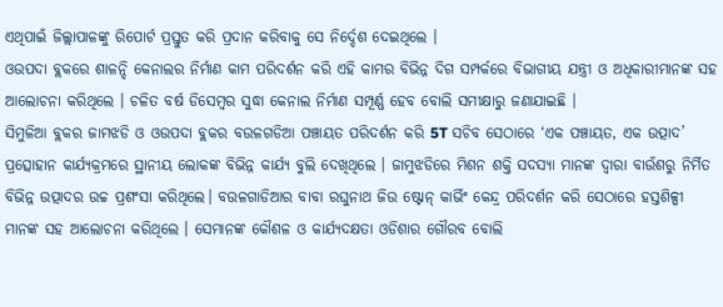ଏଥିପାଇଁ ଜିଲ୍ଲାପାଳଙ୍କୁ ରିପୋର୍ଟ ପ୍ରସ୍ତୁତ କରି ପ୍ରଦାନ କରିବାକୁ ସେ ନିର୍ଦ୍ଦେଶ ଦେଇଥିଲେ ।
ଓଉପଦା ବ୍ଲକରେ ଶାଳନ୍ଦି କେନାଲର ନିର୍ମାଣ କାମ ପରିଦର୍ଶନ କରି ଏହି କାମର ବିଭିନ୍ନ ଦିଗ ସମ୍ପର୍କରେ ବିଭାଗୀୟ ଯନ୍ତ୍ରୀ ଓ ଅଧିକାରୀମାନଙ୍କ ସହ ଆଲୋଚନା କରିଥିଲେ । ଚଳିତ ବର୍ଷ ଡିସେମ୍ବର ସୁଦ୍ଧା କେନାଲ ନିର୍ମାଣ ସମ୍ପୂର୍ଣ୍ଣ ହେବ ବୋଲି ସମୀକ୍ଷାରୁ ଜଣାଯାଇଛି ।
ସିମୁଳିଆ ବ୍ଲକର ଜାମଝଡି ଓ ଓଉପଦା ବ୍ଲକର ବଉଳଗଡିଆ ପଞ୍ଚାୟତ ପରିଦର୍ଶନ କରି 5T ସଚିବ ସେଠାରେ ‘ଏକ ପଞ୍ଚାୟତ, ଏକ ଉତ୍ପାଦ’ ପ୍ରତ୍ସୋହାନ କାର୍ଯ୍ୟକ୍ରମରେ ସ୍ଥାନୀୟ ଲୋକଙ୍କ ବିଭିନ୍ନ କାର୍ଯ୍ୟ ବୁଲି ଦେଖିଥିଲେ । ଜାମୁଝଡିରେ ମିଶନ ଶକ୍ତି ସଦସ୍ୟା ମାନଙ୍କ ଦ୍ୱାରା ବାଉଁଶରୁ ନିର୍ମିତ ବିଭିନ୍ନ ଉତ୍ପାଦର ଉଚ୍ଚ ପ୍ରଶଂସା କରିଥିଲେ। ବଉଳଗାଡିଆର ବାବା ରଘୁନାଥ ଜିଉ ଷ୍ଟୋନ୍ କାର୍ଭିଂ କେନ୍ଦ୍ର ପରିଦର୍ଶନ କରି ସେଠାରେ ହସ୍ତଶିଳ୍ପୀ ମାନଙ୍କ ସହ ଆଲୋଚନା କରିଥିଲେ । ସେମାନଙ୍କ କୌଶଳ ଓ କାର୍ଯ୍ୟଦକ୍ଷତା ଓଡିଶାର ଗୌରବ ବୋଲି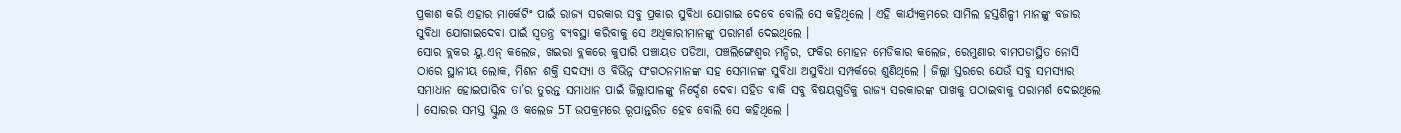ପ୍ରକାଶ କରି ଏହାର ମାର୍କେଟିଂ ପାଇଁ ରାଜ୍ୟ ସରକାର ସବୁ ପ୍ରକାର ସୁବିଧା ଯୋଗାଇ ଦେବେ ବୋଲି ସେ କହିଥିଲେ । ଏହି କାର୍ଯ୍ୟକ୍ରମରେ ସାମିଲ ହସ୍ତଶିଳ୍ପୀ ମାନଙ୍କୁ ବଜାର ସୁବିଧା ଯୋଗାଇଦେବା ପାଇଁ ସ୍ବତନ୍ତ୍ର ବ୍ୟବସ୍ଥା କରିବାକୁ ସେ ଅଧିକାରୀମାନଙ୍କୁ ପରାମର୍ଶ ଦେଇଥିଲେ ।
ସୋର ବ୍ଲକର ୟୁ.ଏନ୍ କଲେଜ, ଖଇରା ବ୍ଲକରେ କୁପାରି ପଞ୍ଚାୟତ ପଡିଆ, ପଞ୍ଚଲିଙ୍ଗେଶ୍ୱର ମନ୍ଦିର, ଫକିର ମୋହନ ମେଡିକାର କଲେଜ, ରେମୁଣାର ବାମପଡାସ୍ଥିତ ନୋସି ଠାରେ ସ୍ଥାନୀୟ ଲୋକ, ମିଶନ ଶକ୍ତି ସଦସ୍ୟା ଓ ବିଭିନ୍ନ ସଂଗଠନମାନଙ୍କ ସହ ସେମାନଙ୍କ ସୁବିଧା ଅସୁବିଧା ସମ୍ପର୍କରେ ଶୁଣିଥିଲେ । ଜିଲ୍ଲା ସ୍ତରରେ ଯେଉଁ ସବୁ ସମସ୍ୟାର ସମାଧାନ ହୋଇପାରିବ ତା’ର ତୁରନ୍ତ ସମାଧାନ ପାଇଁ ଜିଲ୍ଲାପାଳଙ୍କୁ ନିର୍ଦ୍ଦେଶ ଦେବା ସହିତ ବାକି ସବୁ ବିଷୟଗୁଡିକୁ ରାଜ୍ୟ ସରକାରଙ୍କ ପାଖକୁ ପଠାଇବାକୁ ପରାମର୍ଶ ଦେଇଥିଲେ । ସୋରର ସମସ୍ତ ସ୍କୁଲ ଓ କଲେଜ 5T ଉପକ୍ରମରେ ରୂପାନ୍ତରିତ ହେବ ବୋଲି ସେ କହିଥିଲେ ।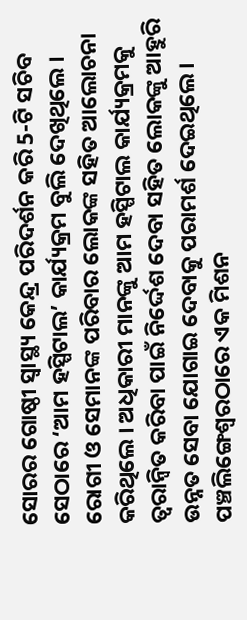ସୋରର ଗୋଷ୍ଠୀ ସ୍ବାସ୍ଥ୍ୟ କେନ୍ଦ୍ର ପରିଦର୍ଶନ କରି 5-ଟି ସଚିବ ସେଠାରେ ‘ଆମ ହସ୍ପିଟାଲ’ କାର୍ଯ୍ୟକ୍ରମ ବୁଲି ଦେଖିଥିଲେ । ରୋଗୀ ଓ ସେମାନଙ୍କ ପରିବାର ଲୋକଙ୍କ ସହିତ ଆଲୋଚନା କରିଥିଲେ । ଅଧିକାରୀ ମାନଙ୍କୁ ଆମ ହସ୍ପିଟାଲ କାର୍ଯ୍ୟକ୍ରମକୁ ତ୍ବରାନ୍ବିତ କରିବା ପାଇଁ ନିର୍ଦ୍ଦେଶ ଦେବା ସହିତ ଲୋକଙ୍କୁ ଆହୁରି ଉନ୍ନତ ସେବା ଯୋଗାଇ ଦେବାକୁ ପରାମର୍ଶ ଦେଇଥିଲେ ।
ପଞ୍ଚଲିଙ୍ଗେଶ୍ୱରଠାରେ ଏକ ମିଶନ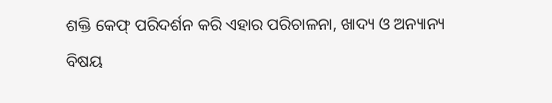ଶକ୍ତି କେଫ୍ ପରିଦର୍ଶନ କରି ଏହାର ପରିଚାଳନା, ଖାଦ୍ୟ ଓ ଅନ୍ୟାନ୍ୟ ବିଷୟ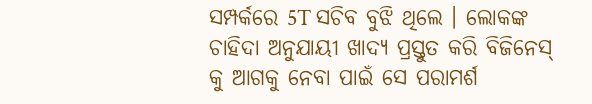ସମ୍ପର୍କରେ 5T ସଚିବ ବୁଝି ଥିଲେ । ଲୋକଙ୍କ ଚାହିଦା ଅନୁଯାୟୀ ଖାଦ୍ୟ ପ୍ରସ୍ତୁତ କରି ବିଜିନେସ୍ କୁ ଆଗକୁ ନେବା ପାଇଁ ସେ ପରାମର୍ଶ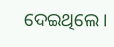ଦେଇଥିଲେ ।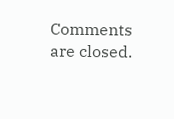Comments are closed.